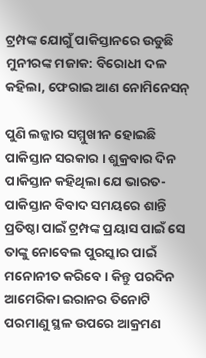ଟ୍ରମ୍ପଙ୍କ ଯୋଗୁଁ ପାକିସ୍ତାନରେ ଉଡୁଛି ମୁନୀରଙ୍କ ମଜାକ: ବିରୋଧୀ ଦଳ କହିଲା, ଫେରାଇ ଆଣ ନୋମିନେସନ୍

ପୁଣି ଲଜ୍ଜାର ସମ୍ମୁଖୀନ ହୋଇଛି ପାକିସ୍ତାନ ସରକାର । ଶୁକ୍ରବାର ଦିନ ପାକିସ୍ତାନ କହିଥିଲା ଯେ ଭାରତ-ପାକିସ୍ତାନ ବିବାଦ ସମୟରେ ଶାନ୍ତି ପ୍ରତିଷ୍ଠା ପାଇଁ ଟ୍ରମ୍ପଙ୍କ ପ୍ରୟାସ ପାଇଁ ସେ ତାଙ୍କୁ ନୋବେଲ ପୁରସ୍କାର ପାଇଁ ମନୋନୀତ କରିବେ । କିନ୍ତୁ ପରଦିନ ଆମେରିକା ଇରାନର ତିନୋଟି ପରମାଣୁ ସ୍ଥଳ ଉପରେ ଆକ୍ରମଣ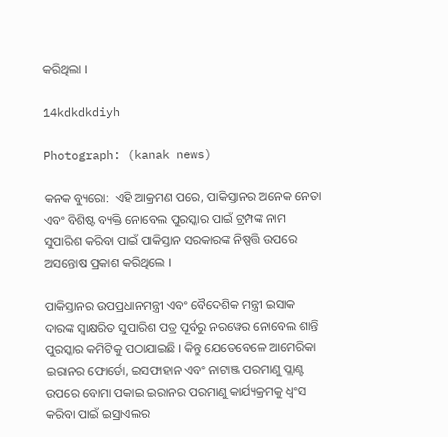କରିଥିଲା ।

14kdkdkdiyh

Photograph: (kanak news)

କନକ ବ୍ୟୁରୋ:  ଏହି ଆକ୍ରମଣ ପରେ, ପାକିସ୍ତାନର ଅନେକ ନେତା ଏବଂ ବିଶିଷ୍ଟ ବ୍ୟକ୍ତି ନୋବେଲ ପୁରସ୍କାର ପାଇଁ ଟ୍ରମ୍ପଙ୍କ ନାମ ସୁପାରିଶ କରିବା ପାଇଁ ପାକିସ୍ତାନ ସରକାରଙ୍କ ନିଷ୍ପତ୍ତି ଉପରେ ଅସନ୍ତୋଷ ପ୍ରକାଶ କରିଥିଲେ ।

ପାକିସ୍ତାନର ଉପପ୍ରଧାନମନ୍ତ୍ରୀ ଏବଂ ବୈଦେଶିକ ମନ୍ତ୍ରୀ ଇସାକ ଦାରଙ୍କ ସ୍ୱାକ୍ଷରିତ ସୁପାରିଶ ପତ୍ର ପୂର୍ବରୁ ନରୱେର ନୋବେଲ ଶାନ୍ତି ପୁରସ୍କାର କମିଟିକୁ ପଠାଯାଇଛି । କିନ୍ତୁ ଯେତେବେଳେ ଆମେରିକା ଇରାନର ଫୋର୍ଡୋ, ଇସଫାହାନ ଏବଂ ନାଟାଞ୍ଜ ପରମାଣୁ ପ୍ଲାଣ୍ଟ ଉପରେ ବୋମା ପକାଇ ଇରାନର ପରମାଣୁ କାର୍ଯ୍ୟକ୍ରମକୁ ଧ୍ୱଂସ କରିବା ପାଇଁ ଇସ୍ରାଏଲର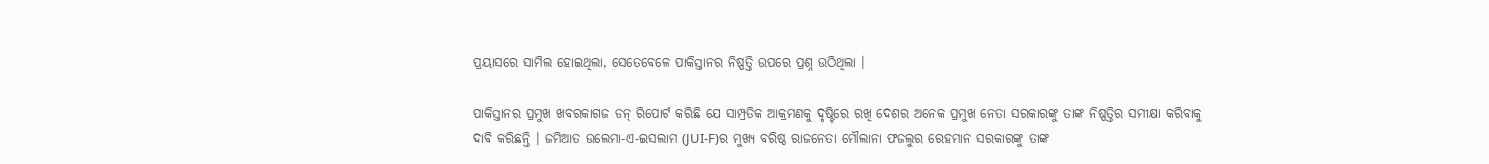ପ୍ରୟାସରେ ସାମିଲ ହୋଇଥିଲା, ସେତେବେଳେ ପାକିସ୍ତାନର ନିଷ୍ପତ୍ତି ଉପରେ ପ୍ରଶ୍ନ ଉଠିଥିଲା ।

ପାକିସ୍ତାନର ପ୍ରମୁଖ ଖବରକାଗଜ ଡନ୍ ରିପୋର୍ଟ କରିଛି ଯେ ସାମ୍ପ୍ରତିକ ଆକ୍ରମଣକୁ ଦୃଷ୍ଟିରେ ରଖି ଦେଶର ଅନେକ ପ୍ରମୁଖ ନେତା ସରକାରଙ୍କୁ ତାଙ୍କ ନିଷ୍ପତ୍ତିର ସମୀକ୍ଷା କରିବାକୁ ଦାବି କରିଛନ୍ତି । ଜମିଆତ ଉଲେମା-ଏ-ଇସଲାମ (JUI-F)ର ମୁଖ୍ୟ ବରିଷ୍ଠ ରାଜନେତା ମୌଲାନା ଫଜଲୁର ରେହମାନ ସରକାରଙ୍କୁ ତାଙ୍କ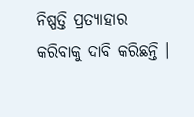ନିଷ୍ପତ୍ତି ପ୍ରତ୍ୟାହାର କରିବାକୁ ଦାବି କରିଛନ୍ତି ।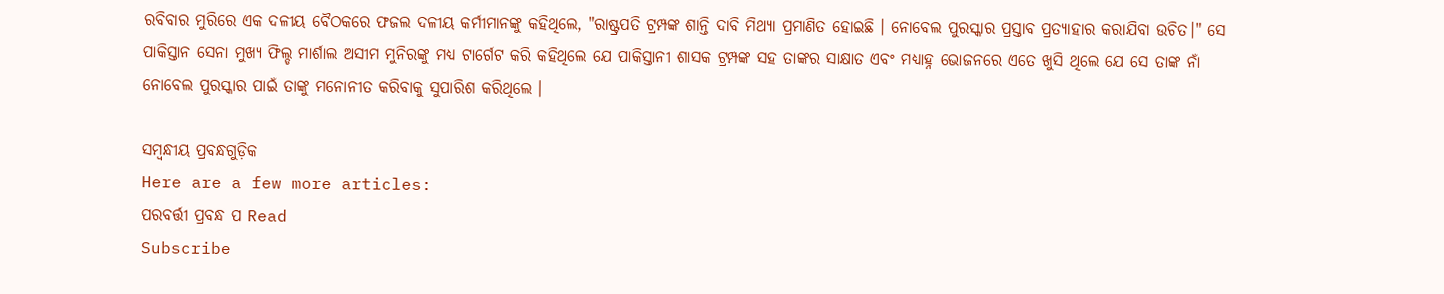ରବିବାର ମୁରିରେ ଏକ ଦଳୀୟ ବୈଠକରେ ଫଜଲ ଦଳୀୟ କର୍ମୀମାନଙ୍କୁ କହିଥିଲେ, "ରାଷ୍ଟ୍ରପତି ଟ୍ରମ୍ପଙ୍କ ଶାନ୍ତି ଦାବି ମିଥ୍ୟା ପ୍ରମାଣିତ ହୋଇଛି । ନୋବେଲ ପୁରସ୍କାର ପ୍ରସ୍ତାବ ପ୍ରତ୍ୟାହାର କରାଯିବା ଉଚିତ।" ସେ ପାକିସ୍ତାନ ସେନା ମୁଖ୍ୟ ଫିଲ୍ଡ ମାର୍ଶାଲ ଅସୀମ ମୁନିରଙ୍କୁ ମଧ୍ୟ ଟାର୍ଗେଟ କରି କହିଥିଲେ ଯେ ପାକିସ୍ତାନୀ ଶାସକ ଟ୍ରମ୍ପଙ୍କ ସହ ତାଙ୍କର ସାକ୍ଷାତ ଏବଂ ମଧ୍ୟାହ୍ନ ଭୋଜନରେ ଏତେ ଖୁସି ଥିଲେ ଯେ ସେ ତାଙ୍କ ନାଁ ନୋବେଲ ପୁରସ୍କାର ପାଇଁ ତାଙ୍କୁ ମନୋନୀତ କରିବାକୁ ସୁପାରିଶ କରିଥିଲେ ।

ସମ୍ବନ୍ଧୀୟ ପ୍ରବନ୍ଧଗୁଡ଼ିକ
Here are a few more articles:
ପରବର୍ତ୍ତୀ ପ୍ରବନ୍ଧ ପ Read
Subscribe